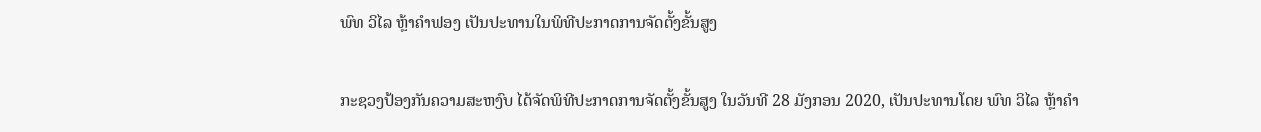ພົທ ວິໄລ ຫຼ້າຄຳຟອງ ເປັນປະທານໃນພິທີປະກາດການຈັດຕັ້ງຂັ້ນສູງ

ກະຊວງປ້ອງກັນຄວາມສະຫງົບ ໄດ້ຈັດພິທີປະກາດການຈັດຕັ້ງຂັ້ນສູງ ໃນວັນທີ 28 ມັງກອນ 2020, ເປັນປະທານໂດຍ ພົທ ວິໄລ ຫຼ້າຄຳ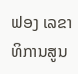ຟອງ ເລຂາທິການສູນ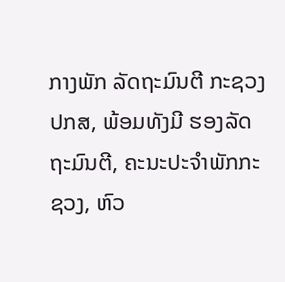ກາງພັກ ລັດຖະມົນຕີ ກະຊວງ ປກສ, ພ້ອມທັງມີ ຮອງລັດຖະມົນຕີ, ຄະນະປະຈຳພັກກະຊວງ, ຫົວ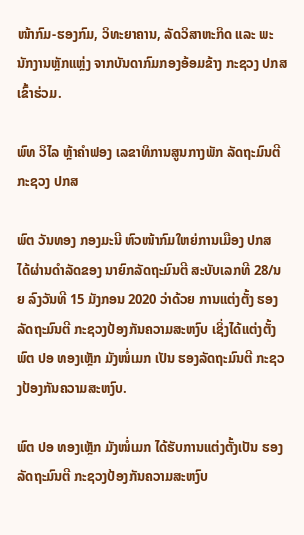ໜ້າກົມ-ຮອງກົມ, ວິທະຍາຄານ, ລັດວິສາຫະກິດ ແລະ ພະນັກງານຫຼັກແຫຼ່ງ ຈາກບັນດາກົມກອງອ້ອມຂ້າງ ກະຊວງ ປກສ ເຂົ້າຮ່ວມ.

ພົທ ວິໄລ ຫຼ້າຄຳຟອງ ເລຂາທິການສູນກາງພັກ ລັດຖະມົນຕີ ກະຊວງ ປກສ

ພົຕ ວັນທອງ ກອງມະນີ ຫົວໜ້າກົມໃຫຍ່ການເມືອງ ປກສ ໄດ້ຜ່ານດໍາລັດຂອງ ນາຍົກລັດຖະມົນຕີ ສະບັບເລກທີ 28/ນຍ ລົງວັນທີ 15 ມັງກອນ 2020 ວ່າດ້ວຍ ການແຕ່ງຕັ້ງ ຮອງລັດຖະມົນຕີ ກະຊວງປ້ອງກັນຄວາມສະຫງົບ ເຊິ່ງໄດ້ແຕ່ງຕັ້ງ ພົຕ ປອ ທອງເຫຼັກ ມັງໜໍ່ເມກ ເປັນ ຮອງລັດຖະມົນຕີ ກະຊວງປ້ອງກັນຄວາມສະຫງົບ.

ພົຕ ປອ ທອງເຫຼັກ ມັງໜໍ່ເມກ ໄດ້ຮັບການແຕ່ງຕັ້ງເປັນ ຮອງລັດຖະມົນຕີ ກະຊວງປ້ອງກັນຄວາມສະຫງົບ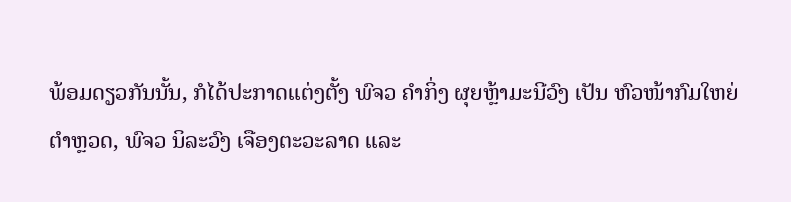ພ້ອມດຽວກັນນັ້ນ, ກໍໄດ້ປະກາດແຕ່ງຕັ້ງ ພົຈວ ຄໍາກິ່ງ ຜຸຍຫຼ້າມະນີວົງ ເປັນ ຫົວໜ້າກົມໃຫຍ່ຕໍາຫຼວດ, ພົຈວ ນິລະວົງ ເຈືອງຕະວະລາດ ແລະ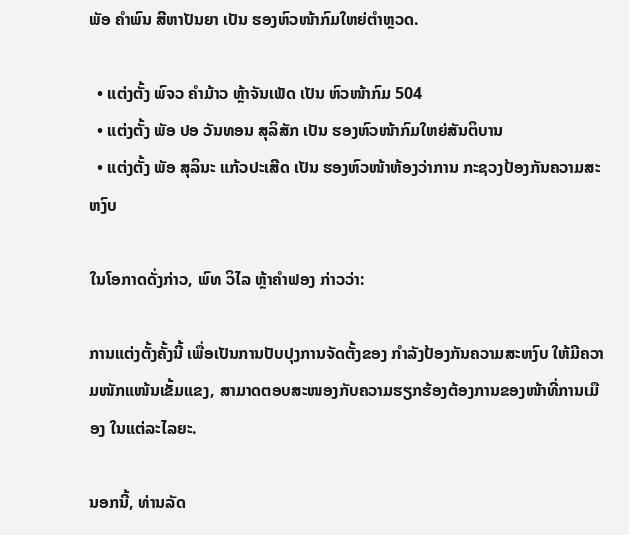ພັອ ຄໍາພົນ ສີຫາປັນຍາ ເປັນ ຮອງຫົວໜ້າກົມໃຫຍ່ຕໍາຫຼວດ.

  • ແຕ່ງຕັ້ງ ພົຈວ ຄໍາມ້າວ ຫຼ້າຈັນເພັດ ເປັນ ຫົວໜ້າກົມ 504
  • ແຕ່ງຕັ້ງ ພັອ ປອ ວັນທອນ ສຸລິສັກ ເປັນ ຮອງຫົວໜ້າກົມໃຫຍ່ສັນຕິບານ
  • ແຕ່ງຕັ້ງ ພັອ ສຸລິນະ ແກ້ວປະເສີດ ເປັນ ຮອງຫົວໜ້າຫ້ອງວ່າການ ກະຊວງປ້ອງກັນຄວາມສະຫງົບ

ໃນໂອກາດດັ່ງກ່າວ, ພົທ ວິໄລ ຫຼ້າຄຳຟອງ ກ່າວວ່າ:

ການແຕ່ງຕັ້ງຄັ້ງນີ້ ເພື່ອເປັນການປັບປຸງການຈັດຕັ້ງຂອງ ກໍາລັງປ້ອງກັນຄວາມສະຫງົບ ໃຫ້ມີຄວາມໜັກແໜ້ນເຂັ້ມແຂງ, ສາມາດຕອບສະໜອງກັບຄວາມຮຽກຮ້ອງຕ້ອງການຂອງໜ້າທີ່ການເມືອງ ໃນແຕ່ລະໄລຍະ.

ນອກນີ້, ທ່ານລັດ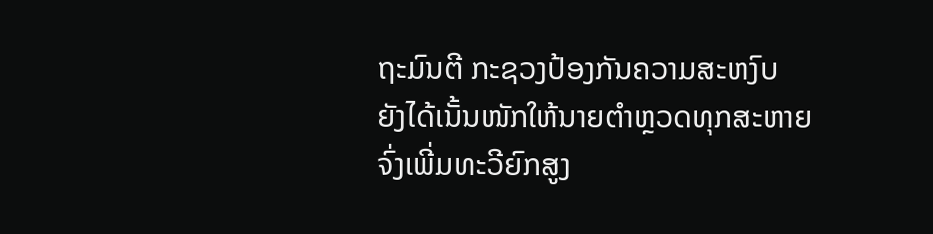ຖະມົນຕີ ກະຊວງປ້ອງກັນຄວາມສະຫງົບ ຍັງໄດ້ເນັ້ນໜັກໃຫ້ນາຍຕໍາຫຼວດທຸກສະຫາຍ ຈົ່ງເພີ່ມທະວີຍົກສູງ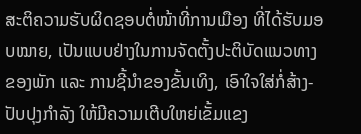ສະຕິຄວາມຮັບຜິດຊອບຕໍ່ໜ້າທີ່ການເມືອງ ທີ່ໄດ້ຮັບມອບໝາຍ, ເປັນແບບຢ່າງໃນການຈັດຕັ້ງປະຕິບັດແນວທາງຂອງພັກ ແລະ ການຊີ້ນຳຂອງຂັ້ນເທິງ, ເອົາໃຈໃສ່ກໍ່ສ້າງ-ປັບປຸງກຳລັງ ໃຫ້ມີຄວາມເຕີບໃຫຍ່ເຂັ້ມແຂງ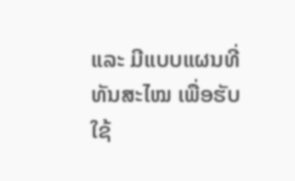ແລະ ມີແບບແຜນທີ່ທັນສະໄໝ ເພື່ອຮັບໃຊ້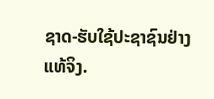ຊາດ-ຮັບໃຊ້ປະຊາຊົນຢ່າງແທ້ຈິງ.